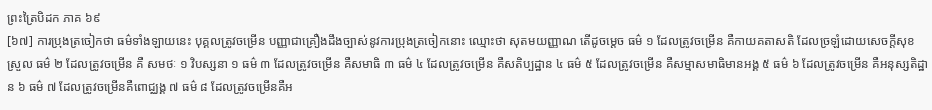ព្រះត្រៃបិដក ភាគ ៦៩
[៦៧] ការប្រុងត្រចៀកថា ធម៌ទាំងឡាយនេះ បុគ្គលត្រូវចម្រើន បញ្ញាជាគ្រឿងដឹងច្បាស់នូវការប្រុងត្រចៀកនោះ ឈ្មោះថា សុតមយញ្ញាណ តើដូចម្តេច ធម៌ ១ ដែលត្រូវចម្រើន គឺកាយគតាសតិ ដែលច្រឡំដោយសេចក្តីសុខស្រួល ធម៌ ២ ដែលត្រូវចម្រើន គឺ សមថៈ ១ វិបស្សនា ១ ធម៌ ៣ ដែលត្រូវចម្រើន គឺសមាធិ ៣ ធម៌ ៤ ដែលត្រូវចម្រើន គឺសតិប្បដ្ឋាន ៤ ធម៌ ៥ ដែលត្រូវចម្រើន គឺសម្មាសមាធិមានអង្គ ៥ ធម៌ ៦ ដែលត្រូវចម្រើន គឺអនុស្សតិដ្ឋាន ៦ ធម៌ ៧ ដែលត្រូវចម្រើនគឺពោជ្ឈង្គ ៧ ធម៌ ៨ ដែលត្រូវចម្រើនគឺអ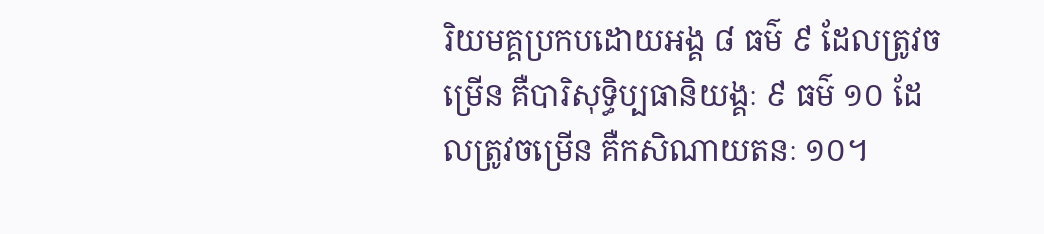រិយមគ្គប្រកបដោយអង្គ ៨ ធម៌ ៩ ដែលត្រូវចម្រើន គឺបារិសុទ្ធិប្បធានិយង្គៈ ៩ ធម៌ ១០ ដែលត្រូវចម្រើន គឺកសិណាយតនៈ ១០។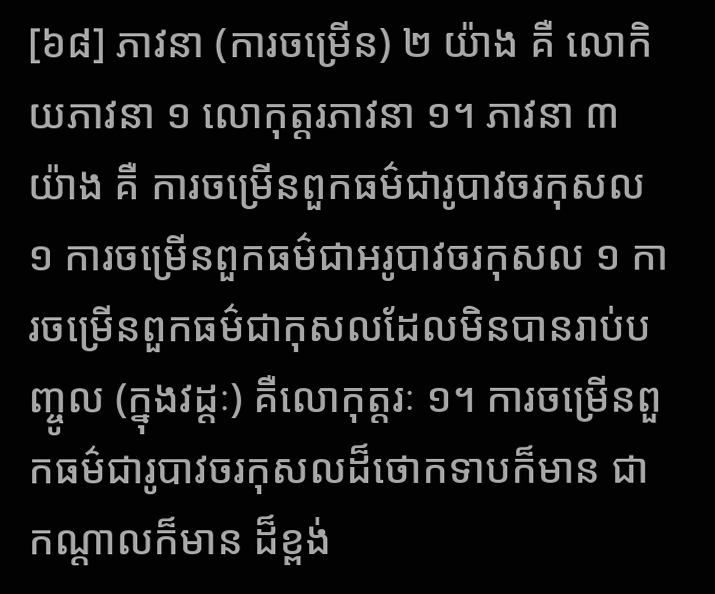[៦៨] ភាវនា (ការចម្រើន) ២ យ៉ាង គឺ លោកិយភាវនា ១ លោកុត្តរភាវនា ១។ ភាវនា ៣ យ៉ាង គឺ ការចម្រើនពួកធម៌ជារូបាវចរកុសល ១ ការចម្រើនពួកធម៌ជាអរូបាវចរកុសល ១ ការចម្រើនពួកធម៌ជាកុសលដែលមិនបានរាប់បញ្ចូល (ក្នុងវដ្ដៈ) គឺលោកុត្តរៈ ១។ ការចម្រើនពួកធម៌ជារូបាវចរកុសលដ៏ថោកទាបក៏មាន ជាកណ្តាលក៏មាន ដ៏ខ្ពង់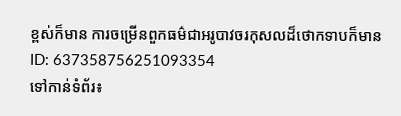ខ្ពស់ក៏មាន ការចម្រើនពួកធម៌ជាអរូបាវចរកុសលដ៏ថោកទាបក៏មាន
ID: 637358756251093354
ទៅកាន់ទំព័រ៖